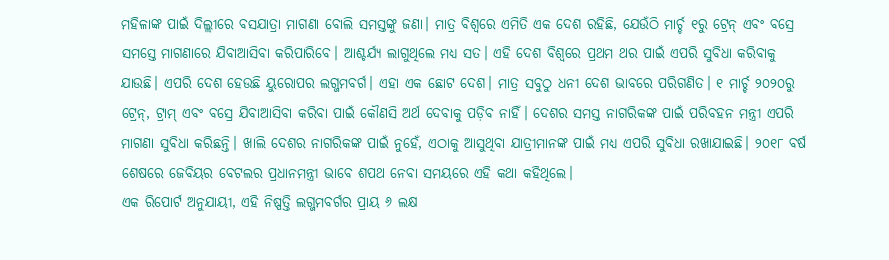ମହିଳାଙ୍କ ପାଇଁ ଦିଲ୍ଲୀରେ ବସଯାତ୍ରା ମାଗଣା ବୋଲି ସମସ୍ତଙ୍କୁ ଜଣା। ମାତ୍ର ବିଶ୍ୱରେ ଏମିତି ଏକ ଦେଶ ରହିଛି, ଯେଉଁଠି ମାର୍ଚ୍ଚ ୧ରୁ ଟ୍ରେନ୍ ଏବଂ ବସ୍ରେ ସମସ୍ତେ ମାଗଣାରେ ଯିବାଆସିବା କରିପାରିବେ। ଆଶ୍ଚର୍ଯ୍ୟ ଲାଗୁଥିଲେ ମଧ୍ୟ ସତ। ଏହି ଦେଶ ବିଶ୍ୱରେ ପ୍ରଥମ ଥର ପାଇଁ ଏପରି ସୁବିଧା କରିବାକୁ ଯାଉଛି। ଏପରି ଦେଶ ହେଉଛି ୟୁରୋପର ଲଗ୍ଜମବର୍ଗ। ଏହା ଏକ ଛୋଟ ଦେଶ। ମାତ୍ର ସବୁଠୁ ଧନୀ ଦେଶ ଭାବରେ ପରିଗଣିତ। ୧ ମାର୍ଚ୍ଚ ୨୦୨୦ରୁ ଟ୍ରେନ୍, ଟ୍ରାମ୍ ଏବଂ ବସ୍ରେ ଯିବାଆସିବା କରିବା ପାଇଁ କୌଣସି ଅର୍ଥ ଦେବାକୁ ପଡ଼ିବ ନାହିଁ। ଦେଶର ସମସ୍ତ ନାଗରିକଙ୍କ ପାଇଁ ପରିବହନ ମନ୍ତ୍ରୀ ଏପରି ମାଗଣା ସୁବିଧା କରିଛନ୍ତି। ଖାଲି ଦେଶର ନାଗରିକଙ୍କ ପାଇଁ ନୁହେଁ, ଏଠାକୁ ଆସୁଥିବା ଯାତ୍ରୀମାନଙ୍କ ପାଇଁ ମଧ୍ୟ ଏପରି ସୁବିଧା ରଖାଯାଇଛି। ୨୦୧୮ ବର୍ଷ ଶେଷରେ ଜେବିୟର ବେଟଲର ପ୍ରଧାନମନ୍ତ୍ରୀ ଭାବେ ଶପଥ ନେବା ସମୟରେ ଏହି କଥା କହିଥିଲେ।
ଏକ ରିପୋର୍ଟ ଅନୁଯାୟୀ, ଏହି ନିଷ୍ପତ୍ତି ଲଗ୍ଜମବର୍ଗର ପ୍ରାୟ ୬ ଲକ୍ଷ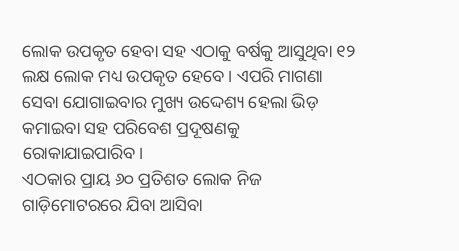ଲୋକ ଉପକୃତ ହେବା ସହ ଏଠାକୁ ବର୍ଷକୁ ଆସୁଥିବା ୧୨ ଲକ୍ଷ ଲୋକ ମଧ୍ୟ ଉପକୃତ ହେବେ। ଏପରି ମାଗଣା ସେବା ଯୋଗାଇବାର ମୁଖ୍ୟ ଉଦ୍ଦେଶ୍ୟ ହେଲା ଭିଡ଼ କମାଇବା ସହ ପରିବେଶ ପ୍ରଦୂଷଣକୁ ରୋକାଯାଇପାରିବ।
ଏଠକାର ପ୍ରାୟ ୬୦ ପ୍ରତିଶତ ଲୋକ ନିଜ ଗାଡ଼ିମୋଟରରେ ଯିବା ଆସିବା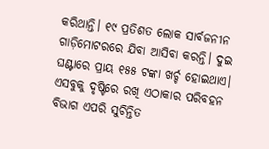କରିଥାନ୍ତି। ୧୯ ପ୍ରତିଶତ ଲୋକ ସାର୍ବଜନୀନ ଗାଡ଼ିମୋଟରରେ ଯିବା ଆସିବା କରନ୍ତି। ଦୁଇ ଘଣ୍ଟାରେ ପ୍ରାୟ ୧୫୫ ଟଙ୍କା ଖର୍ଚ୍ଚ ହୋଇଥାଏ। ଏସବୁକୁ ଦୃଷ୍ଟିରେ ରଖି ଏଠାକାର ପରିବହନ ବିଭାଗ ଏପରି ସୁଚିନ୍ତିତ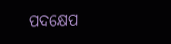ପଦକ୍ଷେପ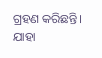ଗ୍ରହଣ କରିଛନ୍ତି। ଯାହା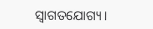ସ୍ବାଗତଯୋଗ୍ୟ।